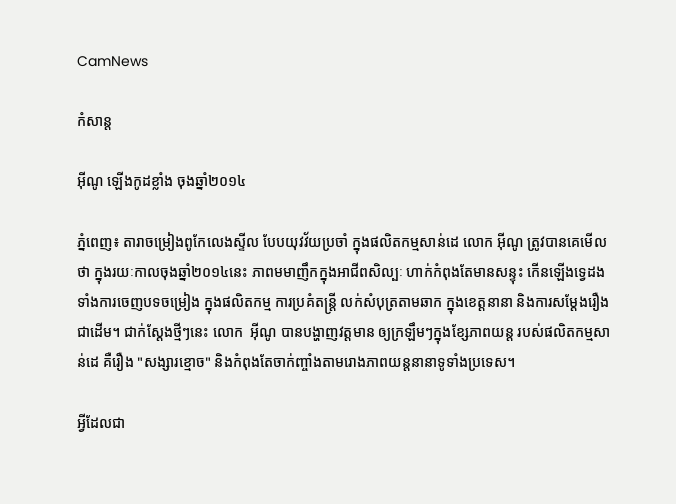CamNews

កំសាន្ត

អ៊ីណូ ឡើងកូដខ្លាំង ចុងឆ្នាំ២០១៤

ភ្នំពេញ៖ តារាចម្រៀងពូកែលេងស្ទីល បែបយុវវ័យប្រចាំ ក្នុងផលិតកម្មសាន់ដេ លោក អ៊ីណូ ត្រូវបានគេមើលថា ក្នុងរយៈកាលចុងឆ្នាំ២០១៤នេះ ភាពមមាញឹកក្នុងអាជីពសិល្បៈ ហាក់កំពុងតែមានសន្ទុះ កើនឡើងទ្វេដង ទាំងការចេញបទចម្រៀង ក្នុងផលិតកម្ម ការប្រគំតន្រ្តី លក់សំបុត្រតាមឆាក ក្នុងខេត្តនានា និងការសម្ដែងរឿងជាដើម។ ជាក់ស្ដែងថ្មីៗនេះ លោក  អ៊ីណូ បានបង្ហាញវត្តមាន ឲ្យក្រឡឹមៗក្នុងខ្សែភាពយន្ត របស់ផលិតកម្មសាន់ដេ គឺរឿង "សង្សារខ្មោច" និងកំពុងតែចាក់ញ្ចាំងតាមរោងភាពយន្តនានាទូទាំងប្រទេស។

អ្វីដែលជា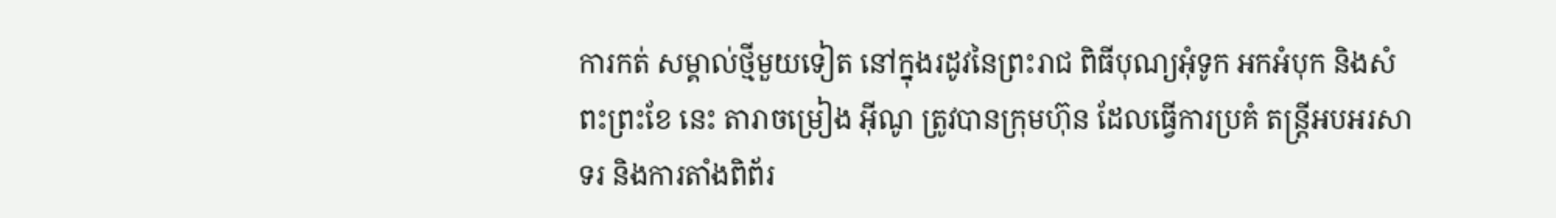ការកត់ សម្គាល់ថ្មីមួយទៀត នៅក្នុងរដូវនៃព្រះរាជ ពិធីបុណ្យអុំទូក អកអំបុក និងសំពះព្រះខែ នេះ តារាចម្រៀង អ៊ីណូ ត្រូវបានក្រុមហ៊ុន ដែលធ្វើការប្រគំ តន្រ្តីអបអរសាទរ និងការតាំងពិព័រ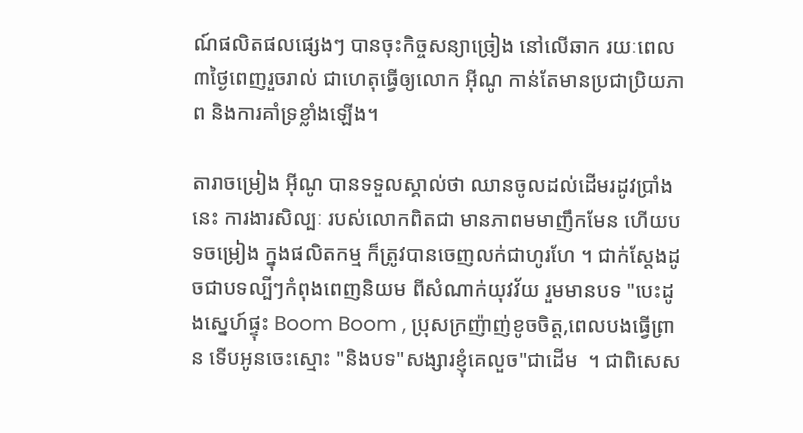ណ៍ផលិតផលផ្សេងៗ បានចុះកិច្ចសន្យាច្រៀង នៅលើឆាក រយៈពេល៣ថ្ងៃពេញរួចរាល់ ជាហេតុធ្វើឲ្យលោក អ៊ីណូ កាន់តែមានប្រជាប្រិយភាព និងការគាំទ្រខ្លាំងឡើង។

តារាចម្រៀង អ៊ីណូ បានទទួលស្គាល់ថា ឈានចូលដល់ដើមរដូវប្រាំងនេះ ការងារសិល្បៈ របស់លោកពិតជា មានភាពមមាញឹកមែន ហើយបទចម្រៀង ក្នុងផលិតកម្ម ក៏ត្រូវបានចេញលក់ជាហូរហែ ។ ជាក់ស្ដែងដូចជាបទល្បីៗកំពុងពេញនិយម ពីសំណាក់យុវវ័យ រួមមានបទ "បេះដូងស្នេហ៍ផ្ទុះ Boom Boom , ប្រុសក្រញ៉ាញ់ខូចចិត្ត,ពេលបងធ្វើព្រាន ទើបអូនចេះស្មោះ "និងបទ"សង្សារខ្ញុំគេលួច"ជាដើម  ។ ជាពិសេស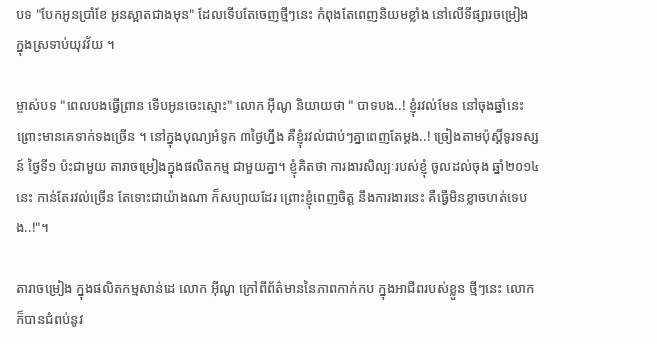បទ "បែកអូនប្រាំខែ អូនស្អាតជាងមុន" ដែលទើបតែចេញថ្មីៗនេះ កំពុងតែពេញនិយមខ្លាំង នៅលើទីផ្សារចម្រៀង ក្នុងស្រទាប់យុវវ័យ ។

ម្ចាស់បទ "ពេលបងធ្វើព្រាន ទើបអូនចេះស្មោះ" លោក អ៊ីណូ និយាយថា " បាទបង..! ខ្ញុំរវល់មែន នៅចុងឆ្នាំនេះ ព្រោះមានគេទាក់ទងច្រើន ។ នៅក្នុងបុណ្យអំទូក ៣ថ្ងៃហ្នឹង គឺខ្ញុំរវល់ជាប់ៗគ្នាពេញតែម្ដង..! ច្រៀងតាមប៉ុស្ដិ៍ទូរទស្សន៍ ថ្ងៃទី១ ប៉ះជាមួយ តារាចម្រៀងក្នុងផលិតកម្ម ជាមួយគ្នា។ ខ្ញុំគិតថា ការងារសិល្បៈរបស់ខ្ញុំ ចូលដល់ចុង ឆ្នាំ២០១៤នេះ កាន់តែរវល់ច្រើន តែទោះជាយ៉ាងណា ក៏សប្បាយដែរ ព្រោះខ្ញុំពេញចិត្ត នឹងការងារនេះ គឺធ្វើមិនខ្លាចហត់ទេបង..!"។

តារាចម្រៀង ក្នុងផលិតកម្មសាន់ដេ លោក អ៊ីណូ ក្រៅពីព័ត៌មាននៃភាពកាក់កប ក្នុងអាជីពរបស់ខ្លួន ថ្មីៗនេះ លោកក៏បានជំពប់នូវ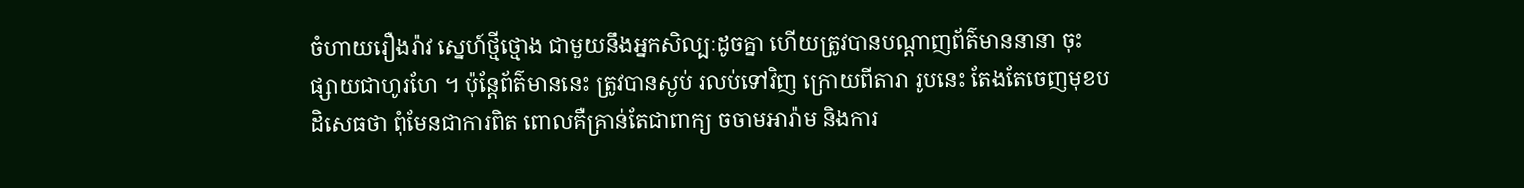ចំហាយរឿងរ៉ាវ ស្នេហ៍ថ្មីថ្មោង ជាមួយនឹងអ្នកសិល្បៈដូចគ្នា ហើយត្រូវបានបណ្ដាញព័ត៌មាននានា ចុះផ្សាយជាហូរហែ ។ ប៉ុន្តែព័ត៌មាននេះ ត្រូវបានស្ងប់ រលប់ទៅវិញ ក្រោយពីតារា រូបនេះ តែងតែចេញមុខបដិសេធថា ពុំមែនជាការពិត ពោលគឺគ្រាន់តែជាពាក្យ ចចាមអារ៉ាម និងការ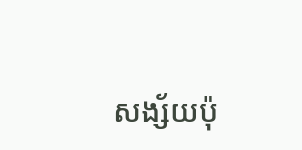សង្ស័យប៉ុ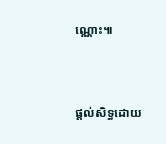ណ្ណោះ៕



ផ្តល់សិទ្ធដោយ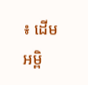៖ ដើមអម្ពិ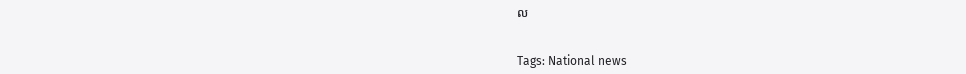ល


Tags: National news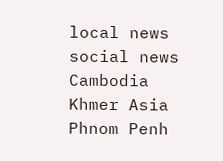local news social news Cambodia Khmer Asia Phnom Penh